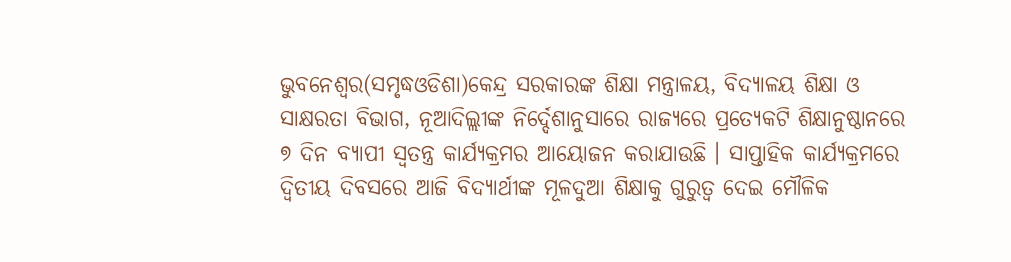ଭୁବନେଶ୍ୱର(ସମୃଦ୍ଧଓଡିଶା)କେନ୍ଦ୍ର ସରକାରଙ୍କ ଶିକ୍ଷା ମନ୍ତ୍ରାଳୟ, ବିଦ୍ୟାଳୟ ଶିକ୍ଷା ଓ ସାକ୍ଷରତା ବିଭାଗ, ନୂଆଦିଲ୍ଲୀଙ୍କ ନିର୍ଦ୍ଦେଶାନୁସାରେ ରାଜ୍ୟରେ ପ୍ରତ୍ୟେକଟି ଶିକ୍ଷାନୁଷ୍ଠାନରେ ୭ ଦିନ ବ୍ୟାପୀ ସ୍ଵତନ୍ତ୍ର କାର୍ଯ୍ୟକ୍ରମର ଆୟୋଜନ କରାଯାଉଛି । ସାପ୍ତାହିକ କାର୍ଯ୍ୟକ୍ରମରେ ଦ୍ଵିତୀୟ ଦିବସରେ ଆଜି ବିଦ୍ୟାର୍ଥୀଙ୍କ ମୂଳଦୁଆ ଶିକ୍ଷାକୁ ଗୁରୁତ୍ବ ଦେଇ ମୌଳିକ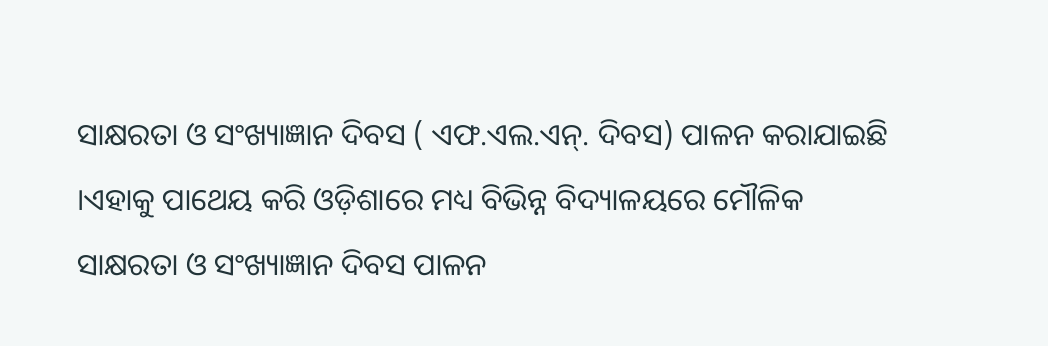ସାକ୍ଷରତା ଓ ସଂଖ୍ୟାଜ୍ଞାନ ଦିବସ ( ଏଫ.ଏଲ.ଏନ୍. ଦିବସ) ପାଳନ କରାଯାଇଛି ।ଏହାକୁ ପାଥେୟ କରି ଓଡ଼ିଶାରେ ମଧ୍ୟ ବିଭିନ୍ନ ବିଦ୍ୟାଳୟରେ ମୌଳିକ ସାକ୍ଷରତା ଓ ସଂଖ୍ୟାଜ୍ଞାନ ଦିବସ ପାଳନ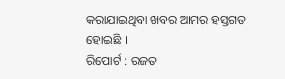କରାଯାଇଥିବା ଖବର ଆମର ହସ୍ତଗତ ହୋଇଛି ।
ରିପୋର୍ଟ : ରଜତ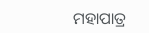ମହାପାତ୍ର